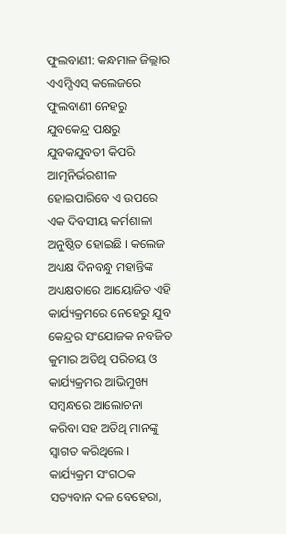ଫୁଲବାଣୀ: କନ୍ଧମାଳ ଜିଲ୍ଲାର ଏଏମ୍ସିଏସ୍ କଲେଜରେ ଫୁଲବାଣୀ ନେହରୁ ଯୁବକେନ୍ଦ୍ର ପକ୍ଷରୁ ଯୁବକଯୁବତୀ କିପରି ଆତ୍ମନିର୍ଭରଶୀଳ ହୋଇପାରିବେ ଏ ଉପରେ ଏକ ଦିବସୀୟ କର୍ମଶାଳା ଅନୁଷ୍ଠିତ ହୋଇଛି । କଲେଜ ଅଧ୍ୟକ୍ଷ ଦିନବନ୍ଧୁ ମହାନ୍ତିଙ୍କ ଅଧ୍ୟକ୍ଷତାରେ ଆୟୋଜିତ ଏହି କାର୍ଯ୍ୟକ୍ରମରେ ନେହେରୁ ଯୁବ କେନ୍ଦ୍ରର ସଂଯୋଜକ ନବଜିତ କୁମାର ଅତିଥି ପରିଚୟ ଓ କାର୍ଯ୍ୟକ୍ରମର ଆଭିମୁଖ୍ୟ ସମ୍ବନ୍ଧରେ ଆଲୋଚନା କରିବା ସହ ଅତିଥି ମାନଙ୍କୁ ସ୍ୱାଗତ କରିଥିଲେ । କାର୍ଯ୍ୟକ୍ରମ ସଂଗଠକ ସତ୍ୟବାନ ଦଳ ବେହେରା,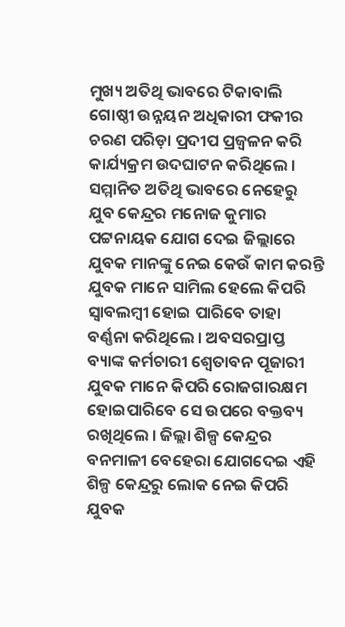ମୁଖ୍ୟ ଅତିଥି ଭାବରେ ଟିକାବାଲି ଗୋଷ୍ଠୀ ଉନ୍ନୟନ ଅଧିକାରୀ ଫକୀର ଚରଣ ପରିଡ଼ା ପ୍ରଦୀପ ପ୍ରଜ୍ୱଳନ କରି କାର୍ଯ୍ୟକ୍ରମ ଉଦଘାଟନ କରିଥିଲେ । ସମ୍ମାନିତ ଅତିଥି ଭାବରେ ନେହେରୁ ଯୁବ କେନ୍ଦ୍ରର ମନୋଜ କୁମାର ପଟ୍ଟନାୟକ ଯୋଗ ଦେଇ ଜିଲ୍ଲାରେ ଯୁବକ ମାନଙ୍କୁ ନେଇ କେଉଁ କାମ କରନ୍ତି ଯୁବକ ମାନେ ସାମିଲ ହେଲେ କିପରି ସ୍ୱାବଲମ୍ବୀ ହୋଇ ପାରିବେ ତାହା ବର୍ଣ୍ଣନା କରିଥିଲେ । ଅବସରପ୍ରାପ୍ତ ବ୍ୟାଙ୍କ କର୍ମଚାରୀ ଶ୍ୱେତାବନ ପୂଜାରୀ ଯୁବକ ମାନେ କିପରି ରୋଜଗାରକ୍ଷମ ହୋଇପାରିବେ ସେ ଉପରେ ବକ୍ତବ୍ୟ ରଖିଥିଲେ । ଜିଲ୍ଲା ଶିଳ୍ପ କେନ୍ଦ୍ରର ବନମାଳୀ ବେହେରା ଯୋଗଦେଇ ଏହି ଶିଳ୍ପ କେନ୍ଦ୍ରରୁ ଲୋକ ନେଇ କିପରି ଯୁବକ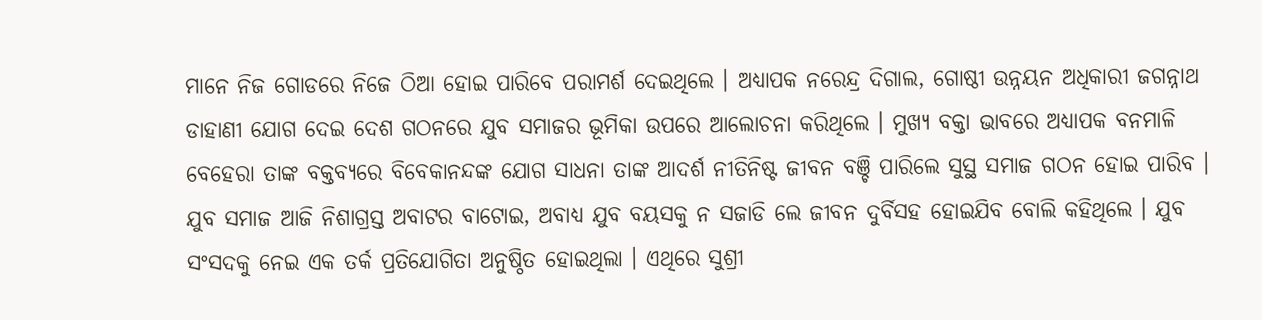ମାନେ ନିଜ ଗୋଡରେ ନିଜେ ଠିଆ ହୋଇ ପାରିବେ ପରାମର୍ଶ ଦେଇଥିଲେ । ଅଧ୍ୟାପକ ନରେନ୍ଦ୍ର ଦିଗାଲ, ଗୋଷ୍ଠୀ ଉନ୍ନୟନ ଅଧିକାରୀ ଜଗନ୍ନାଥ ଡାହାଣୀ ଯୋଗ ଦେଇ ଦେଶ ଗଠନରେ ଯୁବ ସମାଜର ଭୂମିକା ଉପରେ ଆଲୋଚନା କରିଥିଲେ । ମୁଖ୍ୟ ବକ୍ତା ଭାବରେ ଅଧ୍ୟାପକ ବନମାଳି ବେହେରା ତାଙ୍କ ବକ୍ତବ୍ୟରେ ବିବେକାନନ୍ଦଙ୍କ ଯୋଗ ସାଧନା ତାଙ୍କ ଆଦର୍ଶ ନୀତିନିଷ୍ଟ ଜୀବନ ବଞ୍ଚି ପାରିଲେ ସୁସ୍ଥ ସମାଜ ଗଠନ ହୋଇ ପାରିବ । ଯୁବ ସମାଜ ଆଜି ନିଶାଗ୍ରସ୍ତ ଅବାଟର ବାଟୋଇ, ଅବାଧ୍ୟ ଯୁବ ବୟସକୁ ନ ସଜାଡି ଲେ ଜୀବନ ଦୁର୍ବିସହ ହୋଇଯିବ ବୋଲି କହିଥିଲେ । ଯୁବ ସଂସଦକୁ ନେଇ ଏକ ତର୍କ ପ୍ରତିଯୋଗିତା ଅନୁଷ୍ଠିତ ହୋଇଥିଲା । ଏଥିରେ ସୁଶ୍ରୀ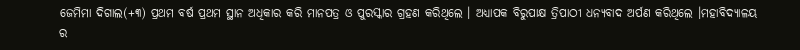ଜେମିମା ଦିଗାଲ(+୩) ପ୍ରଥମ ବର୍ଷ ପ୍ରଥମ ସ୍ଥାନ ଅଧିକାର କରି ମାନପତ୍ର ଓ ପୁରସ୍କାର ଗ୍ରହଣ କରିଥିଲେ । ଅଧ୍ୟାପକ ବିରୁପାକ୍ଷ ତ୍ରିପାଠୀ ଧନ୍ୟବାଦ ଅର୍ପଣ କରିଥିଲେ ।ମହାବିଦ୍ୟାଳୟ ର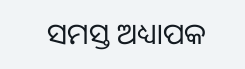ସମସ୍ତ ଅଧ୍ୟାପକ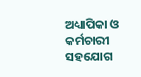ଅଧ୍ୟାପିକା ଓ କର୍ମଚାରୀ ସହଯୋଗ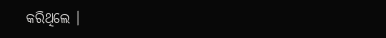କରିଥିଲେ ।